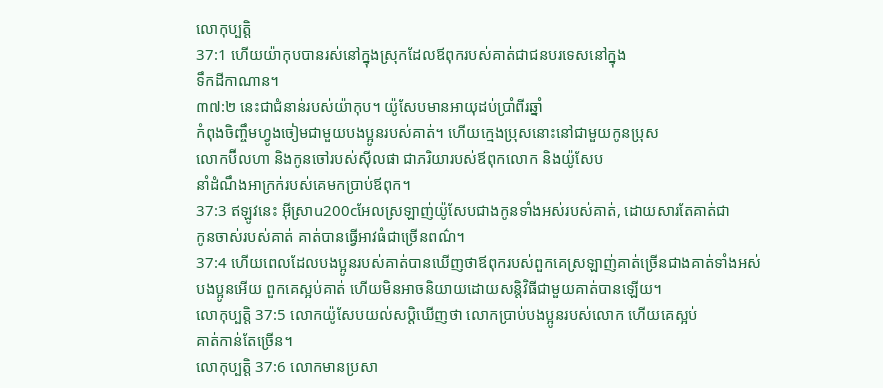លោកុប្បត្តិ
37:1 ហើយយ៉ាកុបបានរស់នៅក្នុងស្រុកដែលឪពុករបស់គាត់ជាជនបរទេសនៅក្នុង
ទឹកដីកាណាន។
៣៧:២ នេះជាជំនាន់របស់យ៉ាកុប។ យ៉ូសែបមានអាយុដប់ប្រាំពីរឆ្នាំ
កំពុងចិញ្ចឹមហ្វូងចៀមជាមួយបងប្អូនរបស់គាត់។ ហើយក្មេងប្រុសនោះនៅជាមួយកូនប្រុស
លោកប៊ីលហា និងកូនចៅរបស់ស៊ីលផា ជាភរិយារបស់ឪពុកលោក និងយ៉ូសែប
នាំដំណឹងអាក្រក់របស់គេមកប្រាប់ឪពុក។
37:3 ឥឡូវនេះ អ៊ីស្រាu200cអែលស្រឡាញ់យ៉ូសែបជាងកូនទាំងអស់របស់គាត់, ដោយសារតែគាត់ជា
កូនចាស់របស់គាត់ គាត់បានធ្វើអាវធំជាច្រើនពណ៌។
37:4 ហើយពេលដែលបងប្អូនរបស់គាត់បានឃើញថាឪពុករបស់ពួកគេស្រឡាញ់គាត់ច្រើនជាងគាត់ទាំងអស់
បងប្អូនអើយ ពួកគេស្អប់គាត់ ហើយមិនអាចនិយាយដោយសន្តិវិធីជាមួយគាត់បានឡើយ។
លោកុប្បត្តិ 37:5 លោកយ៉ូសែបយល់សប្តិឃើញថា លោកប្រាប់បងប្អូនរបស់លោក ហើយគេស្អប់
គាត់កាន់តែច្រើន។
លោកុប្បត្តិ 37:6 លោកមានប្រសា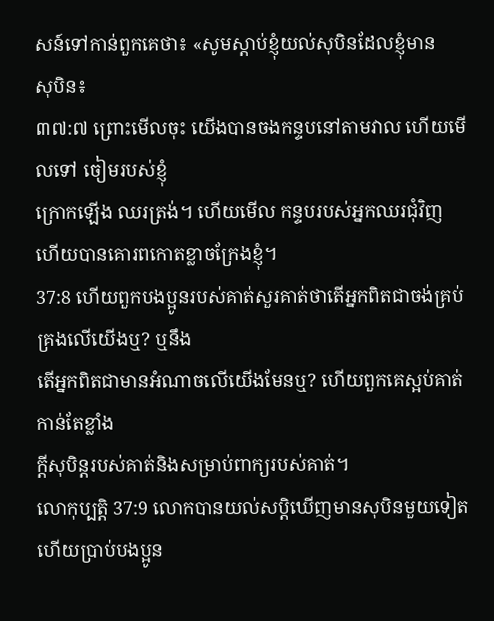សន៍ទៅកាន់ពួកគេថា៖ «សូមស្ដាប់ខ្ញុំយល់សុបិនដែលខ្ញុំមាន
សុបិន៖
៣៧:៧ ព្រោះមើលចុះ យើងបានចងកន្ទបនៅតាមវាល ហើយមើលទៅ ចៀមរបស់ខ្ញុំ
ក្រោកឡើង ឈរត្រង់។ ហើយមើល កន្ទបរបស់អ្នកឈរជុំវិញ
ហើយបានគោរពកោតខ្លាចក្រែងខ្ញុំ។
37:8 ហើយពួកបងប្អូនរបស់គាត់សួរគាត់ថាតើអ្នកពិតជាចង់គ្រប់គ្រងលើយើងឬ? ឬនឹង
តើអ្នកពិតជាមានអំណាចលើយើងមែនឬ? ហើយពួកគេស្អប់គាត់កាន់តែខ្លាំង
ក្តីសុបិន្តរបស់គាត់និងសម្រាប់ពាក្យរបស់គាត់។
លោកុប្បត្តិ 37:9 លោកបានយល់សប្តិឃើញមានសុបិនមួយទៀត ហើយប្រាប់បងប្អូន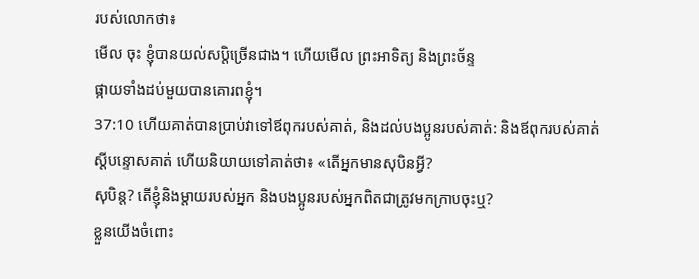របស់លោកថា៖
មើល ចុះ ខ្ញុំបានយល់សប្តិច្រើនជាង។ ហើយមើល ព្រះអាទិត្យ និងព្រះច័ន្ទ
ផ្កាយទាំងដប់មួយបានគោរពខ្ញុំ។
37:10 ហើយគាត់បានប្រាប់វាទៅឪពុករបស់គាត់, និងដល់បងប្អូនរបស់គាត់: និងឪពុករបស់គាត់
ស្ដីបន្ទោសគាត់ ហើយនិយាយទៅគាត់ថា៖ «តើអ្នកមានសុបិនអ្វី?
សុបិន្ត? តើខ្ញុំនិងម្ដាយរបស់អ្នក និងបងប្អូនរបស់អ្នកពិតជាត្រូវមកក្រាបចុះឬ?
ខ្លួនយើងចំពោះ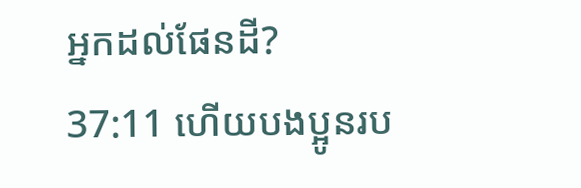អ្នកដល់ផែនដី?
37:11 ហើយបងប្អូនរប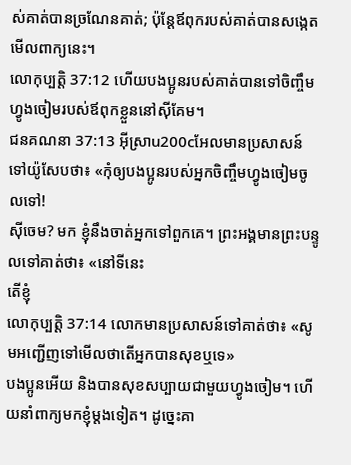ស់គាត់បានច្រណែនគាត់; ប៉ុន្តែឪពុករបស់គាត់បានសង្កេតមើលពាក្យនេះ។
លោកុប្បត្តិ 37:12 ហើយបងប្អូនរបស់គាត់បានទៅចិញ្ចឹមហ្វូងចៀមរបស់ឪពុកខ្លួននៅស៊ីគែម។
ជនគណនា 37:13 អ៊ីស្រាu200cអែលមានប្រសាសន៍ទៅយ៉ូសែបថា៖ «កុំឲ្យបងប្អូនរបស់អ្នកចិញ្ចឹមហ្វូងចៀមចូលទៅ!
ស៊ីចេម? មក ខ្ញុំនឹងចាត់អ្នកទៅពួកគេ។ ព្រះអង្គមានព្រះបន្ទូលទៅគាត់ថា៖ «នៅទីនេះ
តើខ្ញុំ
លោកុប្បត្តិ 37:14 លោកមានប្រសាសន៍ទៅគាត់ថា៖ «សូមអញ្ជើញទៅមើលថាតើអ្នកបានសុខឬទេ»
បងប្អូនអើយ និងបានសុខសប្បាយជាមួយហ្វូងចៀម។ ហើយនាំពាក្យមកខ្ញុំម្តងទៀត។ ដូច្នេះគា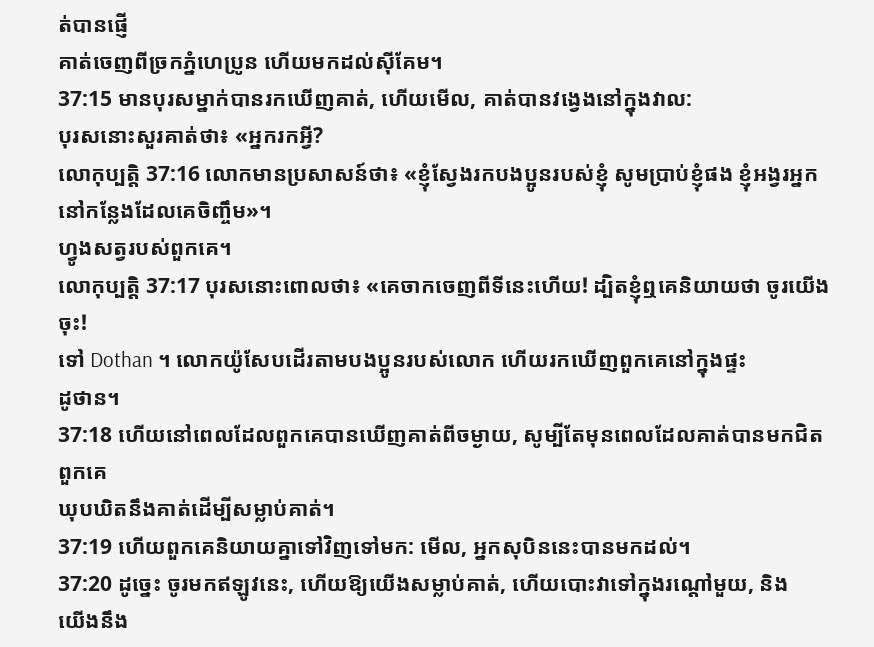ត់បានផ្ញើ
គាត់ចេញពីច្រកភ្នំហេប្រូន ហើយមកដល់ស៊ីគែម។
37:15 មានបុរសម្នាក់បានរកឃើញគាត់, ហើយមើល, គាត់បានវង្វេងនៅក្នុងវាល:
បុរសនោះសួរគាត់ថា៖ «អ្នករកអ្វី?
លោកុប្បត្តិ 37:16 លោកមានប្រសាសន៍ថា៖ «ខ្ញុំស្វែងរកបងប្អូនរបស់ខ្ញុំ សូមប្រាប់ខ្ញុំផង ខ្ញុំអង្វរអ្នកនៅកន្លែងដែលគេចិញ្ចឹម»។
ហ្វូងសត្វរបស់ពួកគេ។
លោកុប្បត្តិ 37:17 បុរសនោះពោលថា៖ «គេចាកចេញពីទីនេះហើយ! ដ្បិតខ្ញុំឮគេនិយាយថា ចូរយើងចុះ!
ទៅ Dothan ។ លោកយ៉ូសែបដើរតាមបងប្អូនរបស់លោក ហើយរកឃើញពួកគេនៅក្នុងផ្ទះ
ដូថាន។
37:18 ហើយនៅពេលដែលពួកគេបានឃើញគាត់ពីចម្ងាយ, សូម្បីតែមុនពេលដែលគាត់បានមកជិតពួកគេ
ឃុបឃិតនឹងគាត់ដើម្បីសម្លាប់គាត់។
37:19 ហើយពួកគេនិយាយគ្នាទៅវិញទៅមក: មើល, អ្នកសុបិននេះបានមកដល់។
37:20 ដូច្នេះ ចូរមកឥឡូវនេះ, ហើយឱ្យយើងសម្លាប់គាត់, ហើយបោះវាទៅក្នុងរណ្ដៅមួយ, និង
យើងនឹង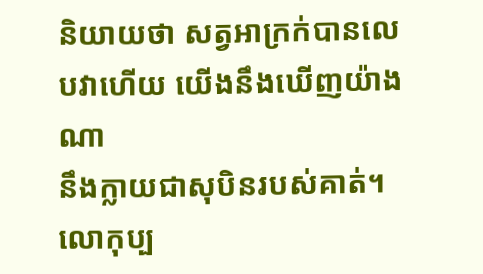និយាយថា សត្វអាក្រក់បានលេបវាហើយ យើងនឹងឃើញយ៉ាងណា
នឹងក្លាយជាសុបិនរបស់គាត់។
លោកុប្ប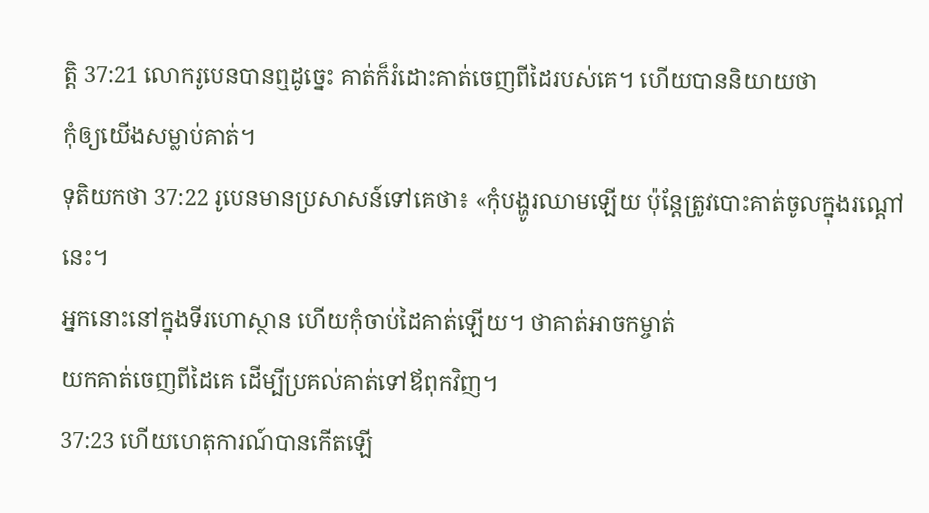ត្តិ 37:21 លោករូបេនបានឮដូច្នេះ គាត់ក៏រំដោះគាត់ចេញពីដៃរបស់គេ។ ហើយបាននិយាយថា
កុំឲ្យយើងសម្លាប់គាត់។
ទុតិយកថា 37:22 រូបេនមានប្រសាសន៍ទៅគេថា៖ «កុំបង្ហូរឈាមឡើយ ប៉ុន្តែត្រូវបោះគាត់ចូលក្នុងរណ្តៅនេះ។
អ្នកនោះនៅក្នុងទីរហោស្ថាន ហើយកុំចាប់ដៃគាត់ឡើយ។ ថាគាត់អាចកម្ចាត់
យកគាត់ចេញពីដៃគេ ដើម្បីប្រគល់គាត់ទៅឪពុកវិញ។
37:23 ហើយហេតុការណ៍បានកើតឡើ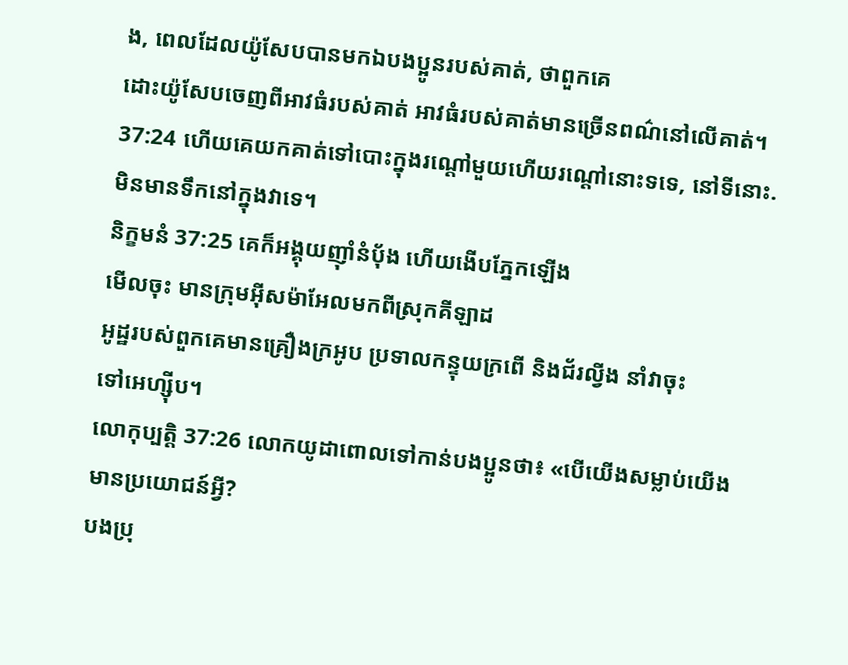ង, ពេលដែលយ៉ូសែបបានមកឯបងប្អូនរបស់គាត់, ថាពួកគេ
ដោះយ៉ូសែបចេញពីអាវធំរបស់គាត់ អាវធំរបស់គាត់មានច្រើនពណ៌នៅលើគាត់។
37:24 ហើយគេយកគាត់ទៅបោះក្នុងរណ្តៅមួយហើយរណ្តៅនោះទទេ, នៅទីនោះ.
មិនមានទឹកនៅក្នុងវាទេ។
និក្ខមនំ 37:25 គេក៏អង្គុយញ៉ាំនំបុ័ង ហើយងើបភ្នែកឡើង
មើលចុះ មានក្រុមអ៊ីសម៉ាអែលមកពីស្រុកគីឡាដ
អូដ្ឋរបស់ពួកគេមានគ្រឿងក្រអូប ប្រទាលកន្ទុយក្រពើ និងជ័រល្វីង នាំវាចុះ
ទៅអេហ្ស៊ីប។
លោកុប្បត្តិ 37:26 លោកយូដាពោលទៅកាន់បងប្អូនថា៖ «បើយើងសម្លាប់យើងមានប្រយោជន៍អ្វី?
បងប្រុ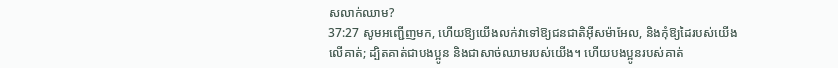សលាក់ឈាម?
37:27 សូមអញ្ជើញមក, ហើយឱ្យយើងលក់វាទៅឱ្យជនជាតិអ៊ីសម៉ាអែល, និងកុំឱ្យដៃរបស់យើង
លើគាត់; ដ្បិតគាត់ជាបងប្អូន និងជាសាច់ឈាមរបស់យើង។ ហើយបងប្អូនរបស់គាត់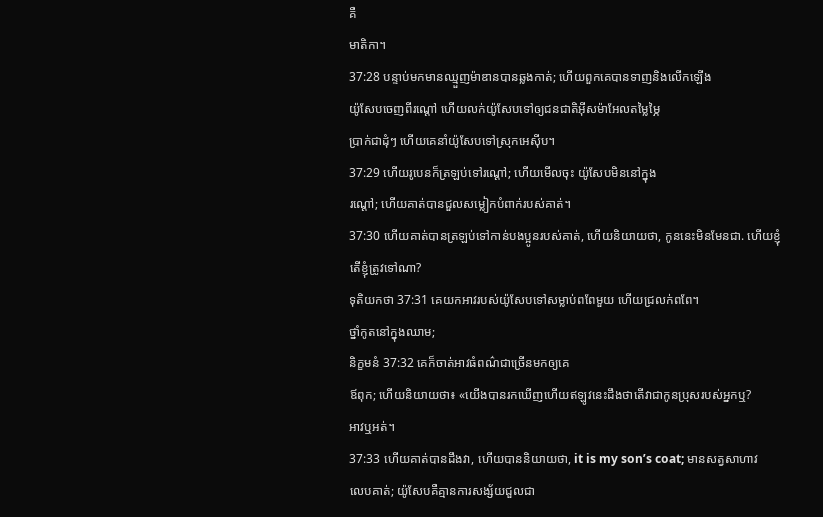គឺ
មាតិកា។
37:28 បន្ទាប់មកមានឈ្មួញម៉ាឌានបានឆ្លងកាត់; ហើយពួកគេបានទាញនិងលើកឡើង
យ៉ូសែបចេញពីរណ្ដៅ ហើយលក់យ៉ូសែបទៅឲ្យជនជាតិអ៊ីសម៉ាអែលតម្លៃម្ភៃ
ប្រាក់ជាដុំៗ ហើយគេនាំយ៉ូសែបទៅស្រុកអេស៊ីប។
37:29 ហើយរូបេនក៏ត្រឡប់ទៅរណ្ដៅ; ហើយមើលចុះ យ៉ូសែបមិននៅក្នុង
រណ្តៅ; ហើយគាត់បានជួលសម្លៀកបំពាក់របស់គាត់។
37:30 ហើយគាត់បានត្រឡប់ទៅកាន់បងប្អូនរបស់គាត់, ហើយនិយាយថា, កូននេះមិនមែនជា. ហើយខ្ញុំ
តើខ្ញុំត្រូវទៅណា?
ទុតិយកថា 37:31 គេយកអាវរបស់យ៉ូសែបទៅសម្លាប់ពពែមួយ ហើយជ្រលក់ពពែ។
ថ្នាំកូតនៅក្នុងឈាម;
និក្ខមនំ 37:32 គេក៏ចាត់អាវធំពណ៌ជាច្រើនមកឲ្យគេ
ឪពុក; ហើយនិយាយថា៖ «យើងបានរកឃើញហើយឥឡូវនេះដឹងថាតើវាជាកូនប្រុសរបស់អ្នកឬ?
អាវឬអត់។
37:33 ហើយគាត់បានដឹងវា, ហើយបាននិយាយថា, it is my son’s coat; មានសត្វសាហាវ
លេបគាត់; យ៉ូសែបគឺគ្មានការសង្ស័យជួលជា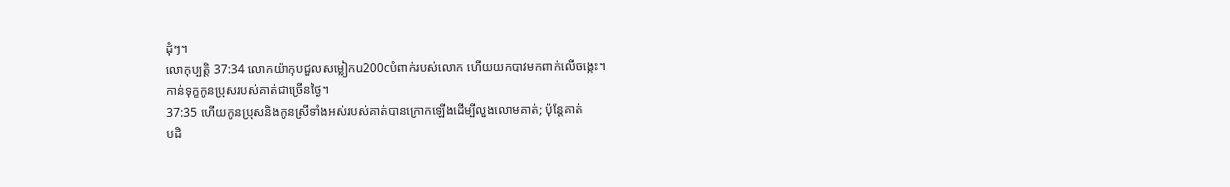ដុំៗ។
លោកុប្បត្តិ 37:34 លោកយ៉ាកុបជួលសម្លៀកu200cបំពាក់របស់លោក ហើយយកបាវមកពាក់លើចង្កេះ។
កាន់ទុក្ខកូនប្រុសរបស់គាត់ជាច្រើនថ្ងៃ។
37:35 ហើយកូនប្រុសនិងកូនស្រីទាំងអស់របស់គាត់បានក្រោកឡើងដើម្បីលួងលោមគាត់; ប៉ុន្តែគាត់
បដិ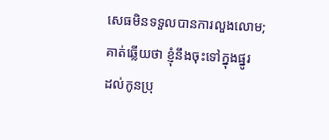សេធមិនទទួលបានការលួងលោម; គាត់ឆ្លើយថា ខ្ញុំនឹងចុះទៅក្នុងផ្នូរ
ដល់កូនប្រុ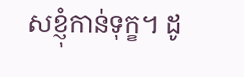សខ្ញុំកាន់ទុក្ខ។ ដូ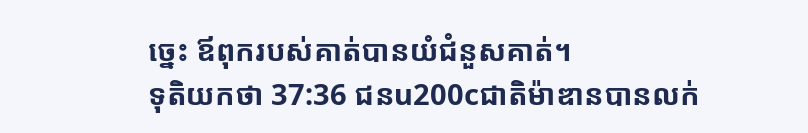ច្នេះ ឪពុករបស់គាត់បានយំជំនួសគាត់។
ទុតិយកថា 37:36 ជនu200cជាតិម៉ាឌានបានលក់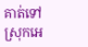គាត់ទៅស្រុកអេ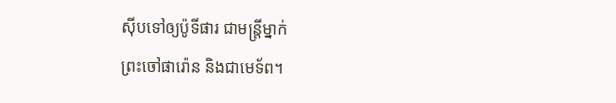ស៊ីបទៅឲ្យប៉ូទីផារ ជាមន្ត្រីម្នាក់
ព្រះចៅផារ៉ោន និងជាមេទ័ព។